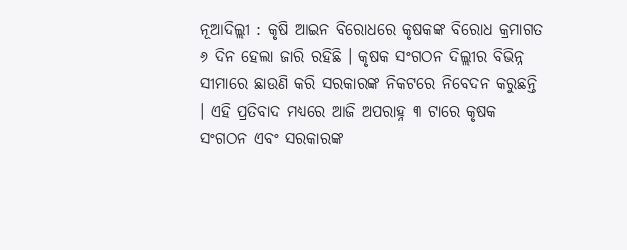ନୂଆଦିଲ୍ଲୀ : କୃଷି ଆଇନ ବିରୋଧରେ କୃଷକଙ୍କ ବିରୋଧ କ୍ରମାଗତ ୬ ଦିନ ହେଲା ଜାରି ରହିଛି । କୃଷକ ସଂଗଠନ ଦିଲ୍ଲୀର ବିଭିନ୍ନ ସୀମାରେ ଛାଉଣି କରି ସରକାରଙ୍କ ନିକଟରେ ନିବେଦନ କରୁଛନ୍ତି । ଏହି ପ୍ରତିବାଦ ମଧ୍ୟରେ ଆଜି ଅପରାହ୍ନ ୩ ଟାରେ କୃଷକ ସଂଗଠନ ଏବଂ ସରକାରଙ୍କ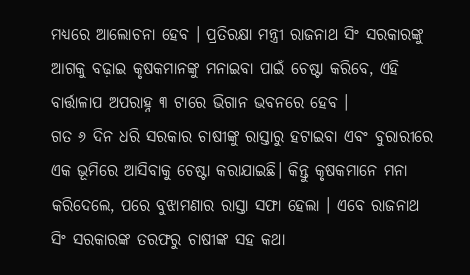ମଧ୍ୟରେ ଆଲୋଚନା ହେବ । ପ୍ରତିରକ୍ଷା ମନ୍ତ୍ରୀ ରାଜନାଥ ସିଂ ସରକାରଙ୍କୁ ଆଗକୁ ବଢ଼ାଇ କୃଷକମାନଙ୍କୁ ମନାଇବା ପାଇଁ ଚେଷ୍ଟା କରିବେ, ଏହି ବାର୍ତ୍ତାଳାପ ଅପରାହ୍ନ ୩ ଟାରେ ଭିଗାନ ଭବନରେ ହେବ ।
ଗତ ୬ ଦିନ ଧରି ସରକାର ଚାଷୀଙ୍କୁ ରାସ୍ତାରୁ ହଟାଇବା ଏବଂ ବୁରାରୀରେ ଏକ ଭୂମିରେ ଆସିବାକୁ ଚେଷ୍ଟା କରାଯାଇଛି। କିନ୍ତୁ କୃଷକମାନେ ମନା କରିଦେଲେ, ପରେ ବୁଝାମଣାର ରାସ୍ତା ସଫା ହେଲା । ଏବେ ରାଜନାଥ ସିଂ ସରକାରଙ୍କ ତରଫରୁ ଚାଷୀଙ୍କ ସହ କଥା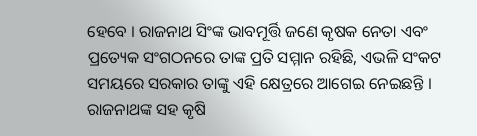ହେବେ । ରାଜନାଥ ସିଂଙ୍କ ଭାବମୂର୍ତ୍ତି ଜଣେ କୃଷକ ନେତା ଏବଂ ପ୍ରତ୍ୟେକ ସଂଗଠନରେ ତାଙ୍କ ପ୍ରତି ସମ୍ମାନ ରହିଛି, ଏଭଳି ସଂକଟ ସମୟରେ ସରକାର ତାଙ୍କୁ ଏହି କ୍ଷେତ୍ରରେ ଆଗେଇ ନେଇଛନ୍ତି । ରାଜନାଥଙ୍କ ସହ କୃଷି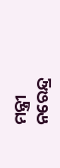ମନ୍ତ୍ରୀ ନରେନ୍ଦ୍ର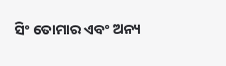ସିଂ ତୋମାର ଏବଂ ଅନ୍ୟ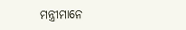ମନ୍ତ୍ରୀମାନେ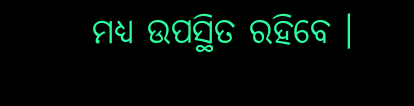ମଧ୍ୟ ଉପସ୍ଥିତ ରହିବେ ।